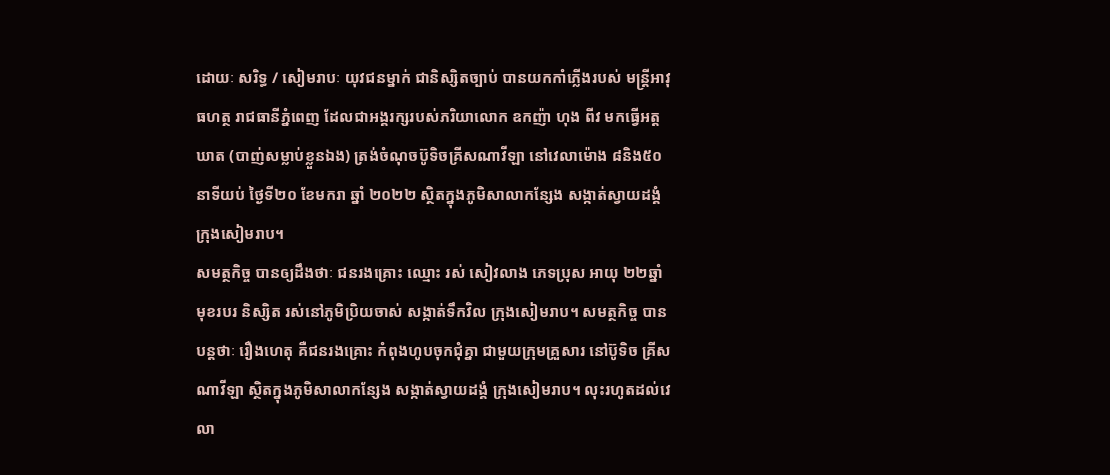ដោយៈ សរិទ្ធ / សៀមរាបៈ យុវជនម្នាក់ ជានិស្សិតច្បាប់ បានយកកាំភ្លើងរបស់ មន្ត្រីអាវុធហត្ថ រាជធានីភ្នំពេញ ដែលជាអង្គរក្សរបស់ភរិយាលោក ឧកញ៉ា ហុង ពីវ មកធ្វើអត្តឃាត (បាញ់សម្លាប់ខ្លួនឯង) ត្រង់ចំណុចប៊ូទិចគ្រីសណាវីឡា នៅវេលាម៉ោង ៨និង៥០នាទីយប់ ថ្ងៃទី២០ ខែមករា ឆ្នាំ ២០២២ ស្ថិតក្នុងភូមិសាលាកន្សែង សង្កាត់ស្វាយដង្គំ ក្រុងសៀមរាប។
សមត្ថកិច្ច បានឲ្យដឹងថាៈ ជនរងគ្រោះ ឈ្មោះ រស់ សៀវលាង ភេទប្រុស អាយុ ២២ឆ្នាំ មុខរបរ និស្សិត រស់នៅភូមិប្រិយចាស់ សង្កាត់ទឹកវិល ក្រុងសៀមរាប។ សមត្ថកិច្ច បានបន្តថាៈ រឿងហេតុ គឺជនរងគ្រោះ កំពុងហូបចុកជុំគ្នា ជាមួយក្រុមគ្រួសារ នៅប៊ូទិច គ្រីសណាវីឡា ស្ថិតក្នុងភូមិសាលាកន្សែង សង្កាត់ស្វាយដង្គំ ក្រុងសៀមរាប។ លុះរហូតដល់វេលា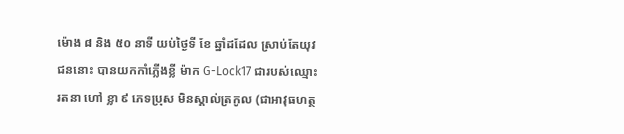ម៉ោង ៨ និង ៥០ នាទី យប់ថ្ងៃទី ខែ ឆ្នាំដដែល ស្រាប់តែយុវជននោះ បានយកកាំភ្លើងខ្លី ម៉ាក G-Lock17 ជារបស់ឈ្មោះ រតនា ហៅ ខ្លា ៩ ភេទប្រុស មិនស្គាល់ត្រកូល (ជាអាវុធហត្ថ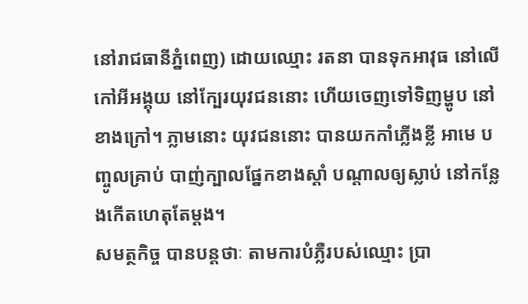នៅរាជធានីភ្នំពេញ) ដោយឈ្មោះ រតនា បានទុកអាវុធ នៅលើកៅអីអង្គុយ នៅក្បែរយុវជននោះ ហើយចេញទៅទិញម្ហូប នៅខាងក្រៅ។ ភ្លាមនោះ យុវជននោះ បានយកកាំភ្លើងខ្លី អាមេ បញ្ចូលគ្រាប់ បាញ់ក្បាលផ្នែកខាងស្តាំ បណ្តាលឲ្យស្លាប់ នៅកន្លែងកើតហេតុតែម្តង។
សមត្ថកិច្ច បានបន្តថាៈ តាមការបំភ្លឺរបស់ឈ្មោះ ប្រា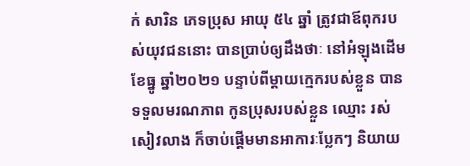ក់ សារិន ភេទប្រុស អាយុ ៥៤ ឆ្នាំ ត្រូវជាឪពុករបស់យុវជននោះ បានប្រាប់ឲ្យដឹងថាៈ នៅអំឡុងដើមខែធ្នូ ឆ្នាំ២០២១ បន្ទាប់ពីម្ដាយក្មេករបស់ខ្លួន បានទទួលមរណភាព កូនប្រុសរបស់ខ្លួន ឈ្មោះ រស់ សៀវលាង ក៏ចាប់ផ្ដើមមានអាការៈប្លែកៗ និយាយ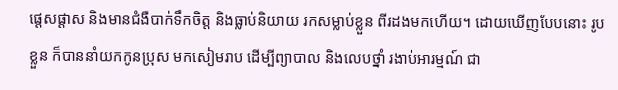ផ្ដេសផ្ដាស និងមានជំងឺបាក់ទឹកចិត្ត និងធ្លាប់និយាយ រកសម្លាប់ខ្លួន ពីរដងមកហើយ។ ដោយឃើញបែបនោះ រូបខ្លួន ក៏បាននាំយកកូនប្រុស មកសៀមរាប ដើម្បីព្យាបាល និងលេបថ្នាំ រងាប់អារម្មណ៍ ជា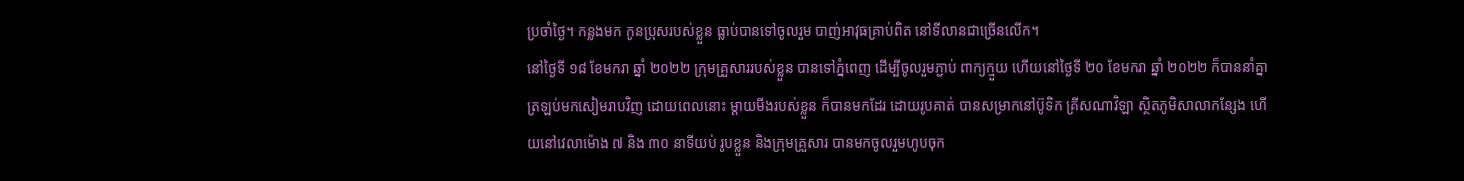ប្រចាំថ្ងៃ។ កន្លងមក កូនប្រុសរបស់ខ្លួន ធ្លាប់បានទៅចូលរួម បាញ់អាវុធគ្រាប់ពិត នៅទីលានជាច្រើនលើក។
នៅថ្ងៃទី ១៨ ខែមករា ឆ្នាំ ២០២២ ក្រុមគ្រួសាររបស់ខ្លួន បានទៅភ្នំពេញ ដើម្បីចូលរួមភ្ជាប់ ពាក្យក្មួយ ហើយនៅថ្ងៃទី ២០ ខែមករា ឆ្នាំ ២០២២ ក៏បាននាំគ្នាត្រឡប់មកសៀមរាបវិញ ដោយពេលនោះ ម្ដាយមីងរបស់ខ្លួន ក៏បានមកដែរ ដោយរូបគាត់ បានសម្រាកនៅប៊ូទិក គ្រីសណាវិឡា ស្ថិតភូមិសាលាកន្សែង ហើយនៅវេលាម៉ោង ៧ និង ៣០ នាទីយប់ រូបខ្លួន និងក្រុមគ្រួសារ បានមកចូលរួមហូបចុក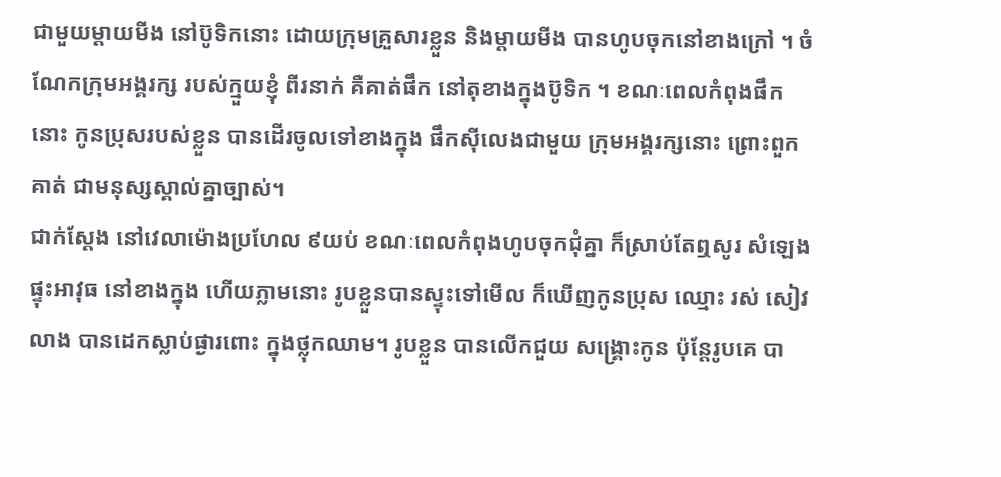ជាមួយម្ដាយមីង នៅប៊ូទិកនោះ ដោយក្រុមគ្រួសារខ្លួន និងម្ដាយមីង បានហូបចុកនៅខាងក្រៅ ។ ចំណែកក្រុមអង្គរក្ស របស់ក្មួយខ្ញុំ ពីរនាក់ គឺគាត់ផឹក នៅតុខាងក្នុងប៊ូទិក ។ ខណៈពេលកំពុងផឹកនោះ កូនប្រុសរបស់ខ្លួន បានដើរចូលទៅខាងក្នុង ផឹកស៊ីលេងជាមួយ ក្រុមអង្គរក្សនោះ ព្រោះពួកគាត់ ជាមនុស្សស្គាល់គ្នាច្បាស់។
ជាក់ស្ដែង នៅវេលាម៉ោងប្រហែល ៩យប់ ខណៈពេលកំពុងហូបចុកជុំគ្នា ក៏ស្រាប់តែឮសូរ សំឡេងផ្ទុះអាវុធ នៅខាងក្នុង ហើយភ្លាមនោះ រូបខ្លួនបានស្ទុះទៅមើល ក៏ឃើញកូនប្រុស ឈ្មោះ រស់ សៀវលាង បានដេកស្លាប់ផ្ងារពោះ ក្នុងថ្លុកឈាម។ រូបខ្លួន បានលើកជួយ សង្គ្រោះកូន ប៉ុន្តែរូបគេ បា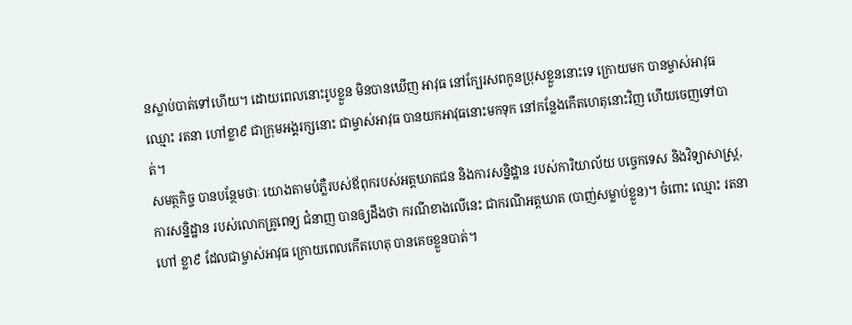នស្លាប់បាត់ទៅហើយ។ ដោយពេលនោះរូបខ្លួន មិនបានឃើញ អាវុធ នៅក្បែរសពកូនប្រុសខ្លួននោះទេ ក្រោយមក បានម្ចាស់អាវុធឈ្មោះ រតនា ហៅខ្លា៩ ជាក្រុមអង្គរក្សនោះ ជាម្ចាស់អាវុធ បានយកអាវុធនោះមកទុក នៅកន្លែងកើតហេតុនោះវិញ ហើយចេញទៅបាត់។
សមត្ថកិច្ច បានបន្ថែមថាៈ យោងតាមបំភ្លឺរបស់ឪពុករបស់អត្តឃាតជន និងការសន្និដ្ឋាន របស់ការិយាល័យ បច្ចេកទេស និងវិទ្យាសាស្ត្រ,ការសន្និដ្ឋាន របស់លោកគ្រូពេទ្យ ជំនាញ បានឲ្យដឹងថា ករណីខាងលើនេះ ជាករណីអត្តឃាត (បាញ់សម្លាប់ខ្លួន)។ ចំពោះ ឈ្មោះ រតនា ហៅ ខ្លា៩ ដែលជាម្ចាស់អាវុធ ក្រោយពេលកើតហេតុ បានគេចខ្លួនបាត់។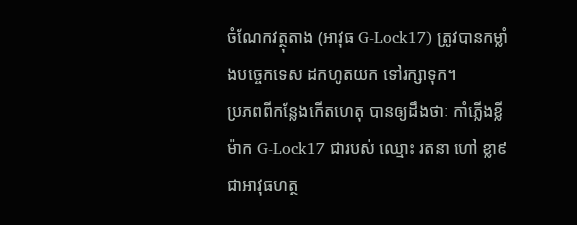ចំណែកវត្ថុតាង (អាវុធ G-Lock17) ត្រូវបានកម្លាំងបច្ចេកទេស ដកហូតយក ទៅរក្សាទុក។
ប្រភពពីកន្លែងកើតហេតុ បានឲ្យដឹងថាៈ កាំភ្លើងខ្លី ម៉ាក G-Lock17 ជារបស់ ឈ្មោះ រតនា ហៅ ខ្លា៩ ជាអាវុធហត្ថ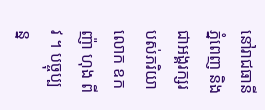នៅរាជធានីភ្នំពេញ និងជាអង្គរក្សរបស់ភរិយាលោក ឧកញ៉ា ហុង ពីវ ។ បច្ចុប្បន្ន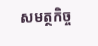សមត្ថកិច្ច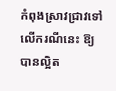កំពុងស្រាវជ្រាវទៅលើករណីនេះ ឱ្យបានល្អិត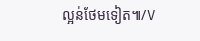ល្អន់ថែមទៀត៕/V